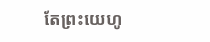តែព្រះយេហូ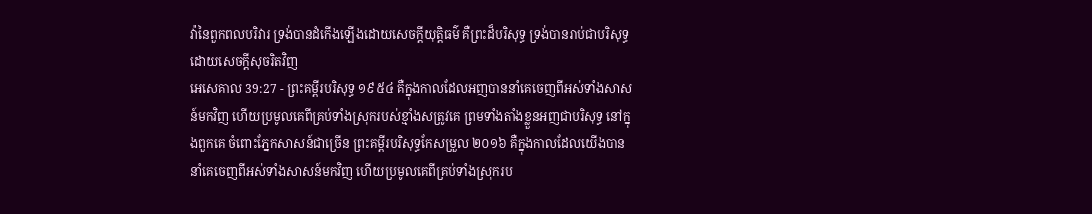វ៉ានៃពួកពលបរិវារ ទ្រង់បានដំកើងឡើងដោយសេចក្ដីយុត្តិធម៌ គឺព្រះដ៏បរិសុទ្ធ ទ្រង់បានរាប់ជាបរិសុទ្ធដោយសេចក្ដីសុចរិតវិញ
អេសេគាល 39:27 - ព្រះគម្ពីរបរិសុទ្ធ ១៩៥៤ គឺក្នុងកាលដែលអញបាននាំគេចេញពីអស់ទាំងសាសន៍មកវិញ ហើយប្រមូលគេពីគ្រប់ទាំងស្រុករបស់ខ្មាំងសត្រូវគេ ព្រមទាំងតាំងខ្លួនអញជាបរិសុទ្ធ នៅក្នុងពួកគេ ចំពោះភ្នែកសាសន៍ជាច្រើន ព្រះគម្ពីរបរិសុទ្ធកែសម្រួល ២០១៦ គឺក្នុងកាលដែលយើងបាននាំគេចេញពីអស់ទាំងសាសន៍មកវិញ ហើយប្រមូលគេពីគ្រប់ទាំងស្រុករប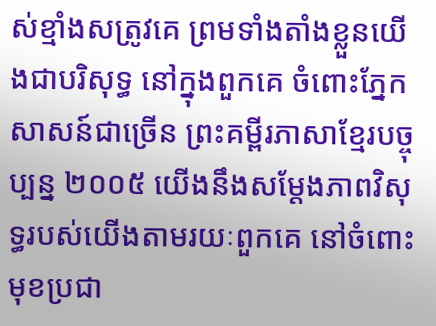ស់ខ្មាំងសត្រូវគេ ព្រមទាំងតាំងខ្លួនយើងជាបរិសុទ្ធ នៅក្នុងពួកគេ ចំពោះភ្នែកសាសន៍ជាច្រើន ព្រះគម្ពីរភាសាខ្មែរបច្ចុប្បន្ន ២០០៥ យើងនឹងសម្តែងភាពវិសុទ្ធរបស់យើងតាមរយៈពួកគេ នៅចំពោះមុខប្រជា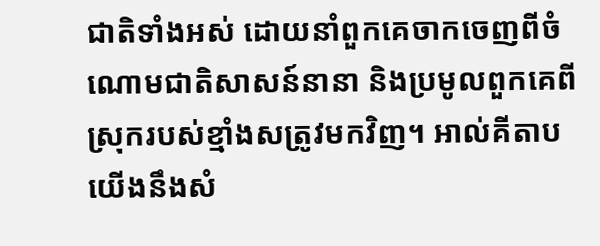ជាតិទាំងអស់ ដោយនាំពួកគេចាកចេញពីចំណោមជាតិសាសន៍នានា និងប្រមូលពួកគេពីស្រុករបស់ខ្មាំងសត្រូវមកវិញ។ អាល់គីតាប យើងនឹងសំ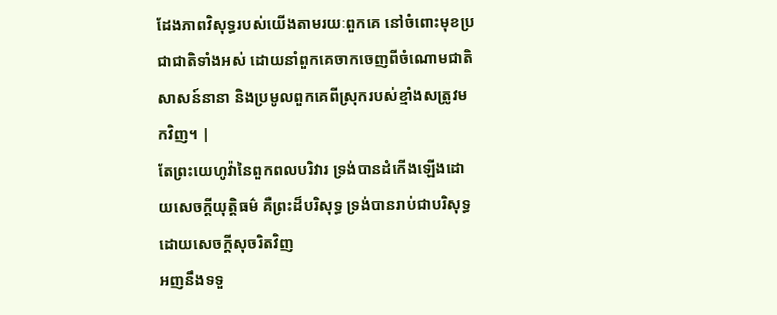ដែងភាពវិសុទ្ធរបស់យើងតាមរយៈពួកគេ នៅចំពោះមុខប្រជាជាតិទាំងអស់ ដោយនាំពួកគេចាកចេញពីចំណោមជាតិសាសន៍នានា និងប្រមូលពួកគេពីស្រុករបស់ខ្មាំងសត្រូវមកវិញ។ |
តែព្រះយេហូវ៉ានៃពួកពលបរិវារ ទ្រង់បានដំកើងឡើងដោយសេចក្ដីយុត្តិធម៌ គឺព្រះដ៏បរិសុទ្ធ ទ្រង់បានរាប់ជាបរិសុទ្ធដោយសេចក្ដីសុចរិតវិញ
អញនឹងទទួ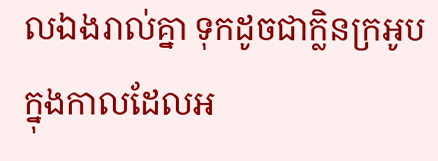លឯងរាល់គ្នា ទុកដូចជាក្លិនក្រអូប ក្នុងកាលដែលអ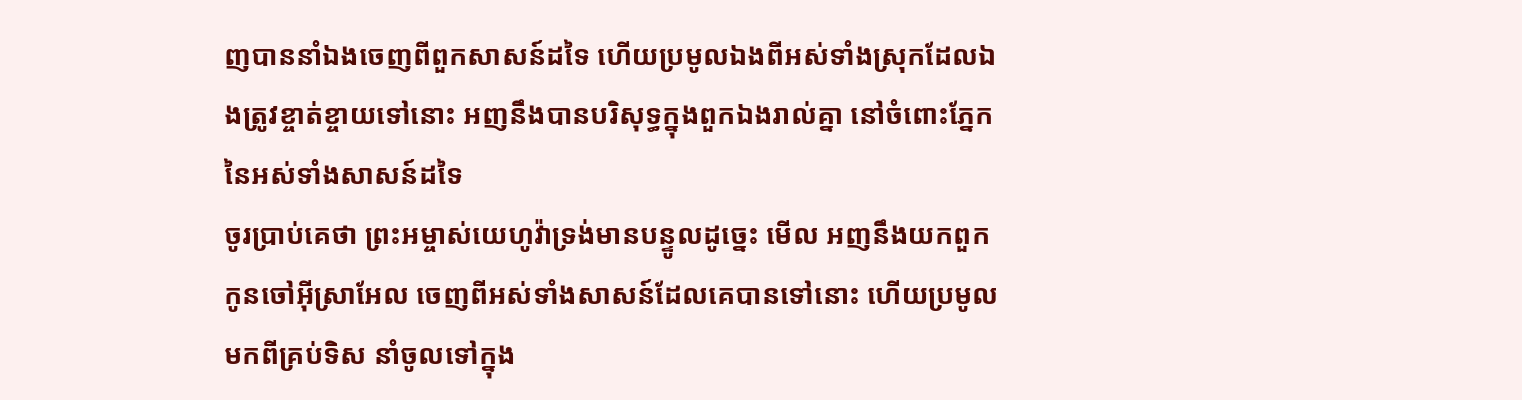ញបាននាំឯងចេញពីពួកសាសន៍ដទៃ ហើយប្រមូលឯងពីអស់ទាំងស្រុកដែលឯងត្រូវខ្ចាត់ខ្ចាយទៅនោះ អញនឹងបានបរិសុទ្ធក្នុងពួកឯងរាល់គ្នា នៅចំពោះភ្នែកនៃអស់ទាំងសាសន៍ដទៃ
ចូរប្រាប់គេថា ព្រះអម្ចាស់យេហូវ៉ាទ្រង់មានបន្ទូលដូច្នេះ មើល អញនឹងយកពួកកូនចៅអ៊ីស្រាអែល ចេញពីអស់ទាំងសាសន៍ដែលគេបានទៅនោះ ហើយប្រមូលមកពីគ្រប់ទិស នាំចូលទៅក្នុង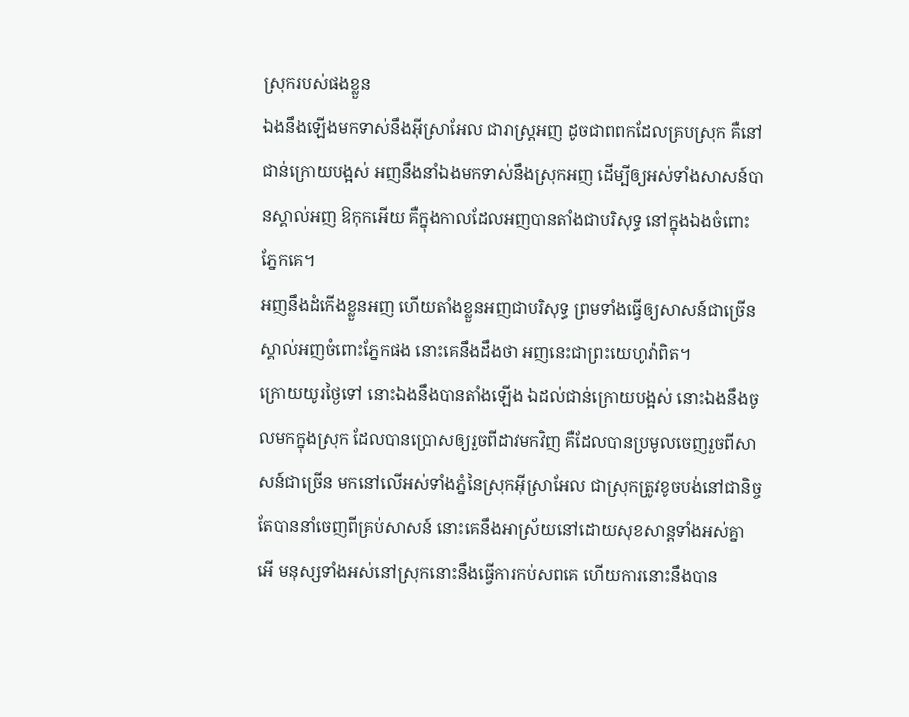ស្រុករបស់ផងខ្លួន
ឯងនឹងឡើងមកទាស់នឹងអ៊ីស្រាអែល ជារាស្ត្រអញ ដូចជាពពកដែលគ្របស្រុក គឺនៅជាន់ក្រោយបង្អស់ អញនឹងនាំឯងមកទាស់នឹងស្រុកអញ ដើម្បីឲ្យអស់ទាំងសាសន៍បានស្គាល់អញ ឱកុកអើយ គឺក្នុងកាលដែលអញបានតាំងជាបរិសុទ្ធ នៅក្នុងឯងចំពោះភ្នែកគេ។
អញនឹងដំកើងខ្លួនអញ ហើយតាំងខ្លួនអញជាបរិសុទ្ធ ព្រមទាំងធ្វើឲ្យសាសន៍ជាច្រើនស្គាល់អញចំពោះភ្នែកផង នោះគេនឹងដឹងថា អញនេះជាព្រះយេហូវ៉ាពិត។
ក្រោយយូរថ្ងៃទៅ នោះឯងនឹងបានតាំងឡើង ឯដល់ជាន់ក្រោយបង្អស់ នោះឯងនឹងចូលមកក្នុងស្រុក ដែលបានប្រោសឲ្យរួចពីដាវមកវិញ គឺដែលបានប្រមូលចេញរួចពីសាសន៍ជាច្រើន មកនៅលើអស់ទាំងភ្នំនៃស្រុកអ៊ីស្រាអែល ជាស្រុកត្រូវខូចបង់នៅជានិច្ច តែបាននាំចេញពីគ្រប់សាសន៍ នោះគេនឹងអាស្រ័យនៅដោយសុខសាន្តទាំងអស់គ្នា
អើ មនុស្សទាំងអស់នៅស្រុកនោះនឹងធ្វើការកប់សពគេ ហើយការនោះនឹងបាន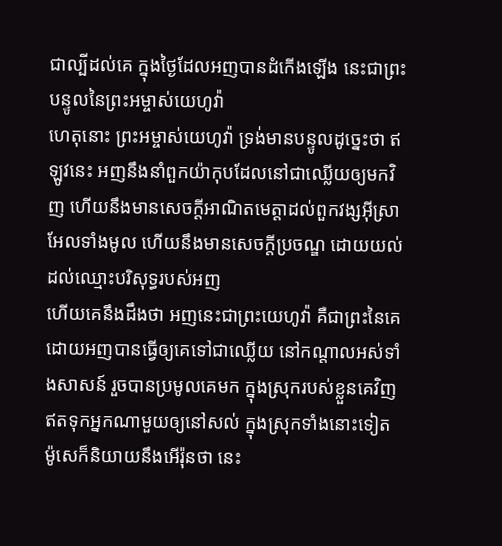ជាល្បីដល់គេ ក្នុងថ្ងៃដែលអញបានដំកើងឡើង នេះជាព្រះបន្ទូលនៃព្រះអម្ចាស់យេហូវ៉ា
ហេតុនោះ ព្រះអម្ចាស់យេហូវ៉ា ទ្រង់មានបន្ទូលដូច្នេះថា ឥឡូវនេះ អញនឹងនាំពួកយ៉ាកុបដែលនៅជាឈ្លើយឲ្យមកវិញ ហើយនឹងមានសេចក្ដីអាណិតមេត្តាដល់ពួកវង្សអ៊ីស្រាអែលទាំងមូល ហើយនឹងមានសេចក្ដីប្រចណ្ឌ ដោយយល់ដល់ឈ្មោះបរិសុទ្ធរបស់អញ
ហើយគេនឹងដឹងថា អញនេះជាព្រះយេហូវ៉ា គឺជាព្រះនៃគេ ដោយអញបានធ្វើឲ្យគេទៅជាឈ្លើយ នៅកណ្តាលអស់ទាំងសាសន៍ រួចបានប្រមូលគេមក ក្នុងស្រុករបស់ខ្លួនគេវិញ ឥតទុកអ្នកណាមួយឲ្យនៅសល់ ក្នុងស្រុកទាំងនោះទៀត
ម៉ូសេក៏និយាយនឹងអើរ៉ុនថា នេះ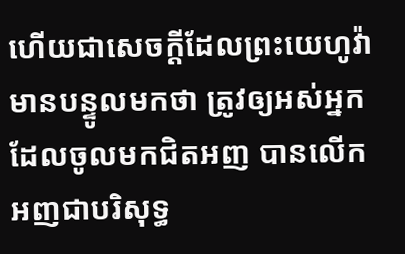ហើយជាសេចក្ដីដែលព្រះយេហូវ៉ាមានបន្ទូលមកថា ត្រូវឲ្យអស់អ្នកដែលចូលមកជិតអញ បានលើកអញជាបរិសុទ្ធ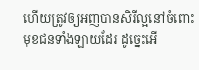ហើយត្រូវឲ្យអញបានសិរីល្អនៅចំពោះមុខជនទាំងឡាយដែរ ដូច្នេះអើ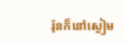រ៉ុនក៏នៅស្ងៀម